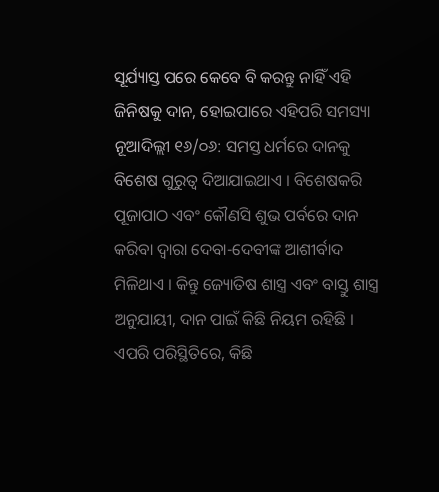ସୂର୍ଯ୍ୟାସ୍ତ ପରେ କେବେ ବି କରନ୍ତୁ ନାହିଁ ଏହି ଜିନିଷକୁ ଦାନ, ହୋଇପାରେ ଏହିପରି ସମସ୍ୟା
ନୂଆଦିଲ୍ଲୀ ୧୬/୦୬: ସମସ୍ତ ଧର୍ମରେ ଦାନକୁ ବିଶେଷ ଗୁରୁତ୍ୱ ଦିଆଯାଇଥାଏ । ବିଶେଷକରି ପୂଜାପାଠ ଏବଂ କୌଣସି ଶୁଭ ପର୍ବରେ ଦାନ କରିବା ଦ୍ୱାରା ଦେବା-ଦେବୀଙ୍କ ଆଶୀର୍ବାଦ ମିଳିଥାଏ । କିନ୍ତୁ ଜ୍ୟୋତିଷ ଶାସ୍ତ୍ର ଏବଂ ବାସ୍ତୁ ଶାସ୍ତ୍ର ଅନୁଯାୟୀ, ଦାନ ପାଇଁ କିଛି ନିୟମ ରହିଛି । ଏପରି ପରିସ୍ଥିତିରେ, କିଛି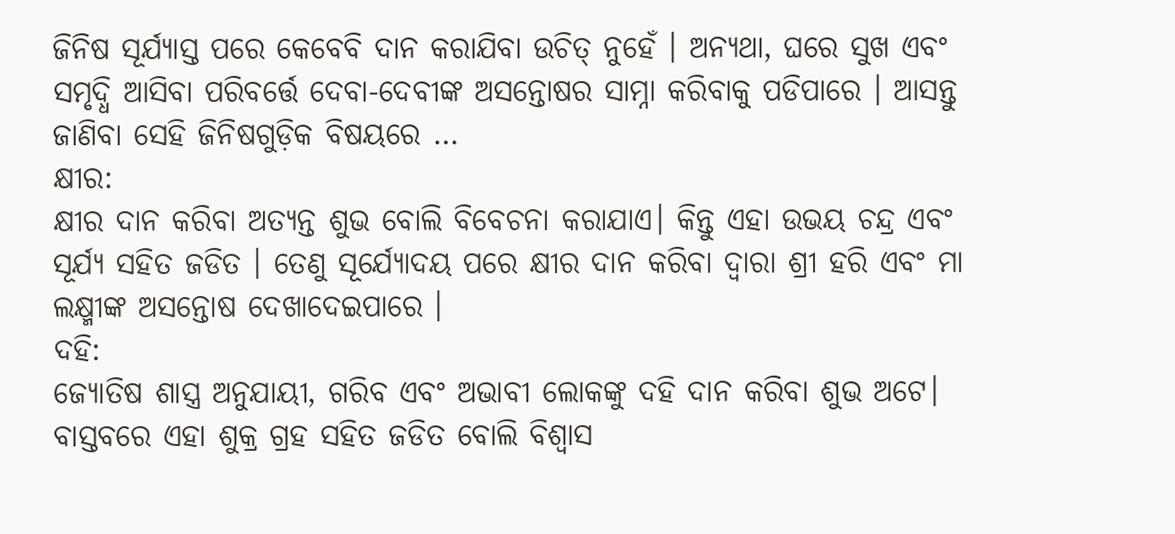ଜିନିଷ ସୂର୍ଯ୍ୟାସ୍ତ ପରେ କେବେବି ଦାନ କରାଯିବା ଉଚିତ୍ ନୁହେଁ । ଅନ୍ୟଥା, ଘରେ ସୁଖ ଏବଂ ସମୃଦ୍ଧି ଆସିବା ପରିବର୍ତ୍ତେ ଦେବା-ଦେବୀଙ୍କ ଅସନ୍ତୋଷର ସାମ୍ନା କରିବାକୁ ପଡିପାରେ । ଆସନ୍ତୁ ଜାଣିବା ସେହି ଜିନିଷଗୁଡ଼ିକ ବିଷୟରେ …
କ୍ଷୀର:
କ୍ଷୀର ଦାନ କରିବା ଅତ୍ୟନ୍ତ ଶୁଭ ବୋଲି ବିବେଚନା କରାଯାଏ। କିନ୍ତୁ ଏହା ଉଭୟ ଚନ୍ଦ୍ର ଏବଂ ସୂର୍ଯ୍ୟ ସହିତ ଜଡିତ । ତେଣୁ ସୂର୍ଯ୍ୟୋଦୟ ପରେ କ୍ଷୀର ଦାନ କରିବା ଦ୍ୱାରା ଶ୍ରୀ ହରି ଏବଂ ମା ଲକ୍ଷ୍ମୀଙ୍କ ଅସନ୍ତୋଷ ଦେଖାଦେଇପାରେ ।
ଦହି:
ଜ୍ୟୋତିଷ ଶାସ୍ତ୍ର ଅନୁଯାୟୀ, ଗରିବ ଏବଂ ଅଭାବୀ ଲୋକଙ୍କୁ ଦହି ଦାନ କରିବା ଶୁଭ ଅଟେ। ବାସ୍ତବରେ ଏହା ଶୁକ୍ର ଗ୍ରହ ସହିତ ଜଡିତ ବୋଲି ବିଶ୍ୱାସ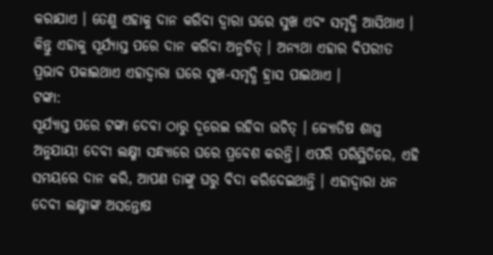କରାଯାଏ । ତେଣୁ ଏହାକୁ ଦାନ କରିବା ଦ୍ୱାରା ଘରେ ସୁଖ ଏବଂ ସମୃଦ୍ଧି ଆସିଥାଏ । କିନ୍ତୁ ଏହାକୁ ସୂର୍ଯ୍ୟାସ୍ତ ପରେ ଦାନ କରିବା ଅନୁଚିତ୍ । ଅନ୍ୟଥା ଏହାର ବିପରୀତ ପ୍ରଭାବ ପକାଇଥାଏ ଏହାଦ୍ୱାରା ଘରେ ସୁଖ-ସମୃଦ୍ଧି ହ୍ରାସ ପାଇଥାଏ ।
ଟଙ୍କା:
ସୂର୍ଯ୍ୟାସ୍ତ ପରେ ଟଙ୍କା ଦେବା ଠାରୁ ଦୂରେଇ ରହିବା ଉଚିତ୍ । ଜ୍ୟୋତିଷ ଶାସ୍ତ୍ର ଅନୁଯାୟୀ ଦେବୀ ଲକ୍ଷ୍ମୀ ସନ୍ଧ୍ୟାରେ ଘରେ ପ୍ରବେଶ କରନ୍ତି। ଏପରି ପରିସ୍ଥିତିରେ, ଏହି ସମୟରେ ଦାନ କରି, ଆପଣ ତାଙ୍କୁ ଘରୁ ବିଦା କରିଦେଇଥାନ୍ତି । ଏହାଦ୍ୱାରା ଧନ ଦେବୀ ଲକ୍ଷ୍ମୀଙ୍କ ଅସନ୍ତୋଷ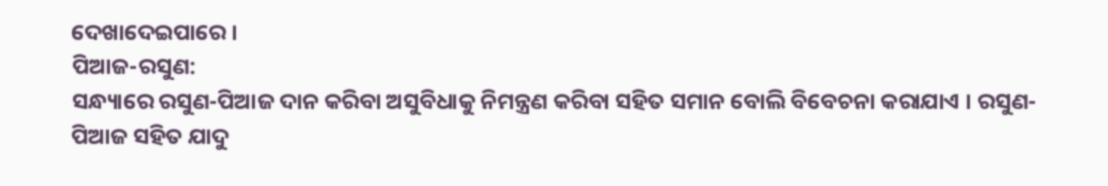ଦେଖାଦେଇପାରେ ।
ପିଆଜ-ରସୁଣ:
ସନ୍ଧ୍ୟାରେ ରସୁଣ-ପିଆଜ ଦାନ କରିବା ଅସୁବିଧାକୁ ନିମନ୍ତ୍ରଣ କରିବା ସହିତ ସମାନ ବୋଲି ବିବେଚନା କରାଯାଏ । ରସୁଣ-ପିଆଜ ସହିତ ଯାଦୁ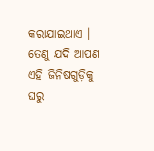କରାଯାଇଥାଏ । ତେଣୁ ଯଦି ଆପଣ ଏହି ଜିନିଷଗୁଡ଼ିକୁ ଘରୁ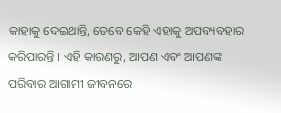କାହାକୁ ଦେଇଥାନ୍ତି, ତେବେ କେହି ଏହାକୁ ଅପବ୍ୟବହାର କରିପାରନ୍ତି । ଏହି କାରଣରୁ, ଆପଣ ଏବଂ ଆପଣଙ୍କ ପରିବାର ଆଗାମୀ ଜୀବନରେ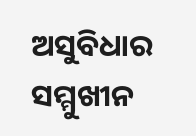ଅସୁବିଧାର ସମ୍ମୁଖୀନ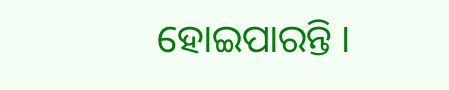ହୋଇପାରନ୍ତି ।